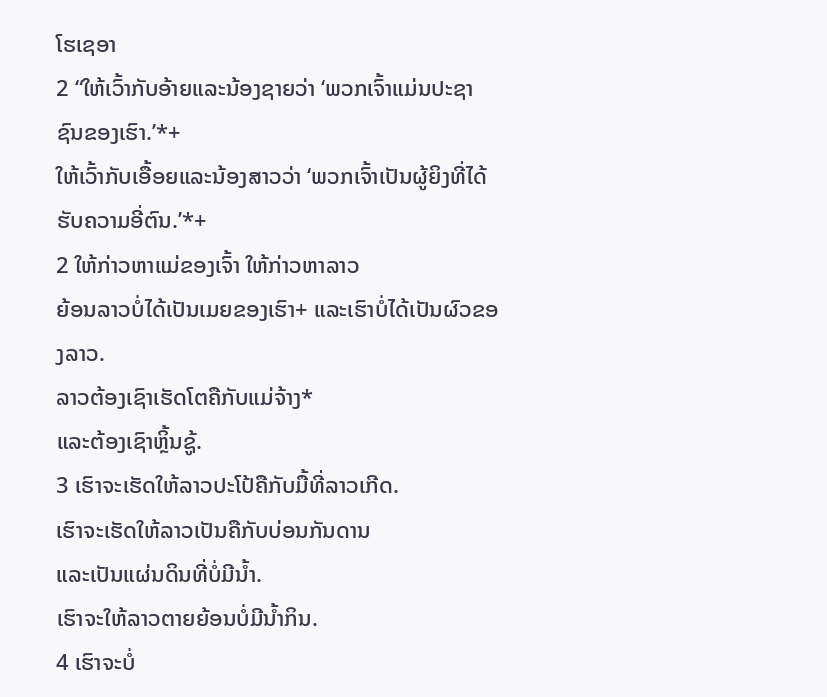ໂຮເຊອາ
2 “ໃຫ້ເວົ້າກັບອ້າຍແລະນ້ອງຊາຍວ່າ ‘ພວກເຈົ້າແມ່ນປະຊາຊົນຂອງເຮົາ.’*+
ໃຫ້ເວົ້າກັບເອື້ອຍແລະນ້ອງສາວວ່າ ‘ພວກເຈົ້າເປັນຜູ້ຍິງທີ່ໄດ້ຮັບຄວາມອີ່ຕົນ.’*+
2 ໃຫ້ກ່າວຫາແມ່ຂອງເຈົ້າ ໃຫ້ກ່າວຫາລາວ
ຍ້ອນລາວບໍ່ໄດ້ເປັນເມຍຂອງເຮົາ+ ແລະເຮົາບໍ່ໄດ້ເປັນຜົວຂອງລາວ.
ລາວຕ້ອງເຊົາເຮັດໂຕຄືກັບແມ່ຈ້າງ*
ແລະຕ້ອງເຊົາຫຼິ້ນຊູ້.
3 ເຮົາຈະເຮັດໃຫ້ລາວປະໂປ້ຄືກັບມື້ທີ່ລາວເກີດ.
ເຮົາຈະເຮັດໃຫ້ລາວເປັນຄືກັບບ່ອນກັນດານ
ແລະເປັນແຜ່ນດິນທີ່ບໍ່ມີນ້ຳ.
ເຮົາຈະໃຫ້ລາວຕາຍຍ້ອນບໍ່ມີນ້ຳກິນ.
4 ເຮົາຈະບໍ່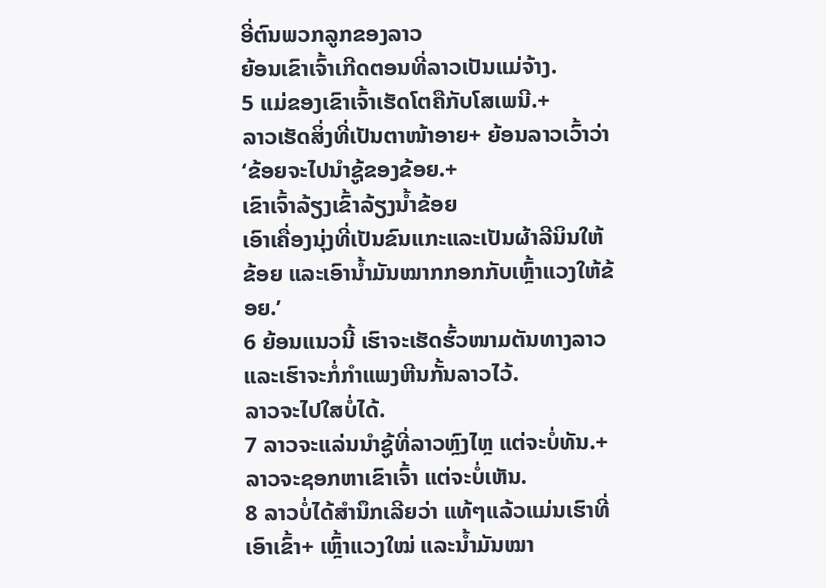ອີ່ຕົນພວກລູກຂອງລາວ
ຍ້ອນເຂົາເຈົ້າເກີດຕອນທີ່ລາວເປັນແມ່ຈ້າງ.
5 ແມ່ຂອງເຂົາເຈົ້າເຮັດໂຕຄືກັບໂສເພນີ.+
ລາວເຮັດສິ່ງທີ່ເປັນຕາໜ້າອາຍ+ ຍ້ອນລາວເວົ້າວ່າ
‘ຂ້ອຍຈະໄປນຳຊູ້ຂອງຂ້ອຍ.+
ເຂົາເຈົ້າລ້ຽງເຂົ້າລ້ຽງນ້ຳຂ້ອຍ
ເອົາເຄື່ອງນຸ່ງທີ່ເປັນຂົນແກະແລະເປັນຜ້າລີນິນໃຫ້ຂ້ອຍ ແລະເອົານ້ຳມັນໝາກກອກກັບເຫຼົ້າແວງໃຫ້ຂ້ອຍ.’
6 ຍ້ອນແນວນີ້ ເຮົາຈະເຮັດຮົ້ວໜາມຕັນທາງລາວ
ແລະເຮົາຈະກໍ່ກຳແພງຫີນກັ້ນລາວໄວ້.
ລາວຈະໄປໃສບໍ່ໄດ້.
7 ລາວຈະແລ່ນນຳຊູ້ທີ່ລາວຫຼົງໄຫຼ ແຕ່ຈະບໍ່ທັນ.+
ລາວຈະຊອກຫາເຂົາເຈົ້າ ແຕ່ຈະບໍ່ເຫັນ.
8 ລາວບໍ່ໄດ້ສຳນຶກເລີຍວ່າ ແທ້ໆແລ້ວແມ່ນເຮົາທີ່ເອົາເຂົ້າ+ ເຫຼົ້າແວງໃໝ່ ແລະນ້ຳມັນໝາ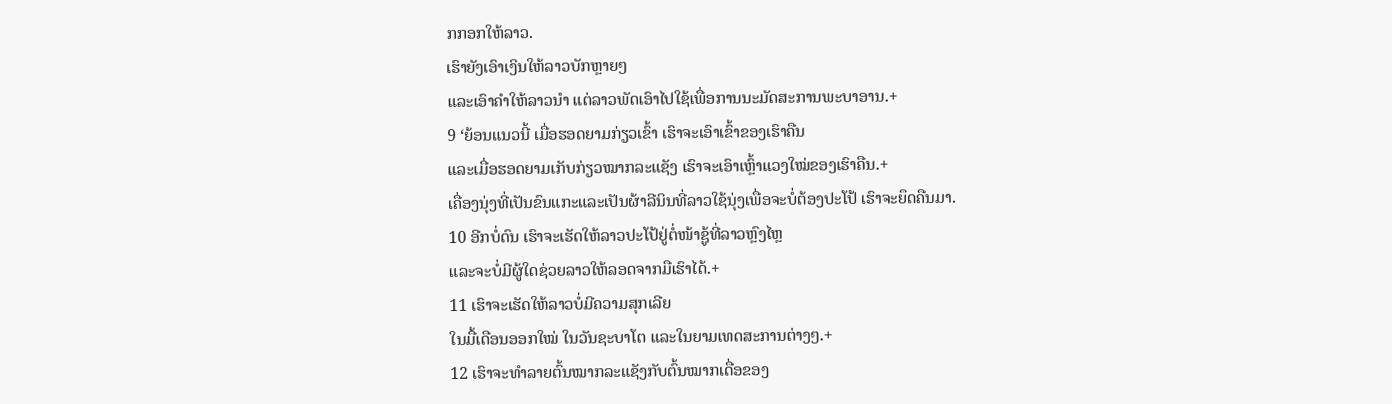ກກອກໃຫ້ລາວ.
ເຮົາຍັງເອົາເງິນໃຫ້ລາວບັກຫຼາຍໆ
ແລະເອົາຄຳໃຫ້ລາວນຳ ແຕ່ລາວພັດເອົາໄປໃຊ້ເພື່ອການນະມັດສະການພະບາອານ.+
9 ‘ຍ້ອນແນວນີ້ ເມື່ອຮອດຍາມກ່ຽວເຂົ້າ ເຮົາຈະເອົາເຂົ້າຂອງເຮົາຄືນ
ແລະເມື່ອຮອດຍາມເກັບກ່ຽວໝາກລະແຊັງ ເຮົາຈະເອົາເຫຼົ້າແວງໃໝ່ຂອງເຮົາຄືນ.+
ເຄື່ອງນຸ່ງທີ່ເປັນຂົນແກະແລະເປັນຜ້າລີນິນທີ່ລາວໃຊ້ນຸ່ງເພື່ອຈະບໍ່ຕ້ອງປະໂປ້ ເຮົາຈະຍຶດຄືນມາ.
10 ອີກບໍ່ດົນ ເຮົາຈະເຮັດໃຫ້ລາວປະໂປ້ຢູ່ຕໍ່ໜ້າຊູ້ທີ່ລາວຫຼົງໄຫຼ
ແລະຈະບໍ່ມີຜູ້ໃດຊ່ວຍລາວໃຫ້ລອດຈາກມືເຮົາໄດ້.+
11 ເຮົາຈະເຮັດໃຫ້ລາວບໍ່ມີຄວາມສຸກເລີຍ
ໃນມື້ເດືອນອອກໃໝ່ ໃນວັນຊະບາໂຕ ແລະໃນຍາມເທດສະການຕ່າງໆ.+
12 ເຮົາຈະທຳລາຍຕົ້ນໝາກລະແຊັງກັບຕົ້ນໝາກເດື່ອຂອງ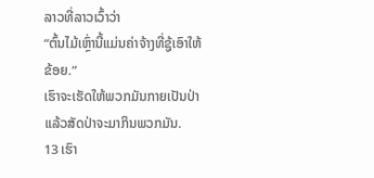ລາວທີ່ລາວເວົ້າວ່າ
“ຕົ້ນໄມ້ເຫຼົ່ານີ້ແມ່ນຄ່າຈ້າງທີ່ຊູ້ເອົາໃຫ້ຂ້ອຍ.”
ເຮົາຈະເຮັດໃຫ້ພວກມັນກາຍເປັນປ່າ
ແລ້ວສັດປ່າຈະມາກິນພວກມັນ.
13 ເຮົາ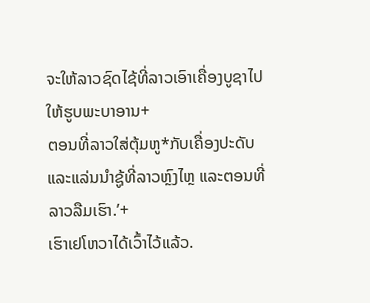ຈະໃຫ້ລາວຊົດໄຊ້ທີ່ລາວເອົາເຄື່ອງບູຊາໄປໃຫ້ຮູບພະບາອານ+
ຕອນທີ່ລາວໃສ່ຕຸ້ມຫູ*ກັບເຄື່ອງປະດັບແລະແລ່ນນຳຊູ້ທີ່ລາວຫຼົງໄຫຼ ແລະຕອນທີ່ລາວລືມເຮົາ.’+
ເຮົາເຢໂຫວາໄດ້ເວົ້າໄວ້ແລ້ວ.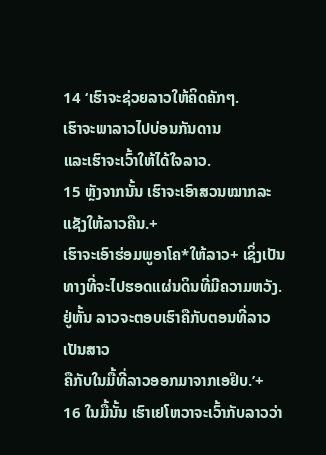14 ‘ເຮົາຈະຊ່ວຍລາວໃຫ້ຄິດຄັກໆ.
ເຮົາຈະພາລາວໄປບ່ອນກັນດານ
ແລະເຮົາຈະເວົ້າໃຫ້ໄດ້ໃຈລາວ.
15 ຫຼັງຈາກນັ້ນ ເຮົາຈະເອົາສວນໝາກລະແຊັງໃຫ້ລາວຄືນ.+
ເຮົາຈະເອົາຮ່ອມພູອາໂຄ*ໃຫ້ລາວ+ ເຊິ່ງເປັນທາງທີ່ຈະໄປຮອດແຜ່ນດິນທີ່ມີຄວາມຫວັງ.
ຢູ່ຫັ້ນ ລາວຈະຕອບເຮົາຄືກັບຕອນທີ່ລາວເປັນສາວ
ຄືກັບໃນມື້ທີ່ລາວອອກມາຈາກເອຢິບ.’+
16 ໃນມື້ນັ້ນ ເຮົາເຢໂຫວາຈະເວົ້າກັບລາວວ່າ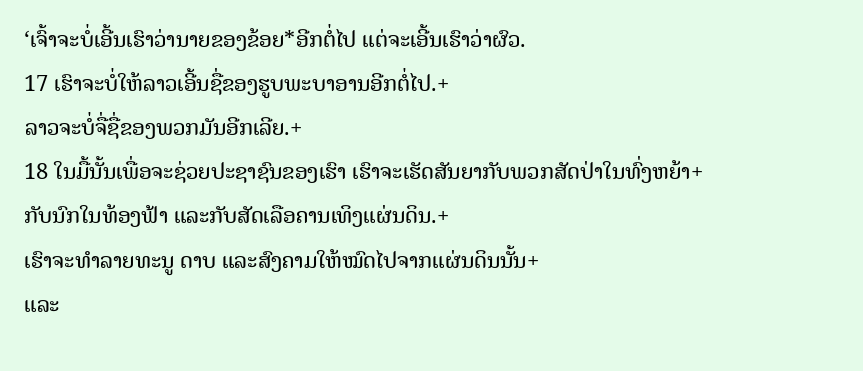‘ເຈົ້າຈະບໍ່ເອີ້ນເຮົາວ່ານາຍຂອງຂ້ອຍ*ອີກຕໍ່ໄປ ແຕ່ຈະເອີ້ນເຮົາວ່າຜົວ.
17 ເຮົາຈະບໍ່ໃຫ້ລາວເອີ້ນຊື່ຂອງຮູບພະບາອານອີກຕໍ່ໄປ.+
ລາວຈະບໍ່ຈື່ຊື່ຂອງພວກມັນອີກເລີຍ.+
18 ໃນມື້ນັ້ນເພື່ອຈະຊ່ວຍປະຊາຊົນຂອງເຮົາ ເຮົາຈະເຮັດສັນຍາກັບພວກສັດປ່າໃນທົ່ງຫຍ້າ+
ກັບນົກໃນທ້ອງຟ້າ ແລະກັບສັດເລືອຄານເທິງແຜ່ນດິນ.+
ເຮົາຈະທຳລາຍທະນູ ດາບ ແລະສົງຄາມໃຫ້ໝົດໄປຈາກແຜ່ນດິນນັ້ນ+
ແລະ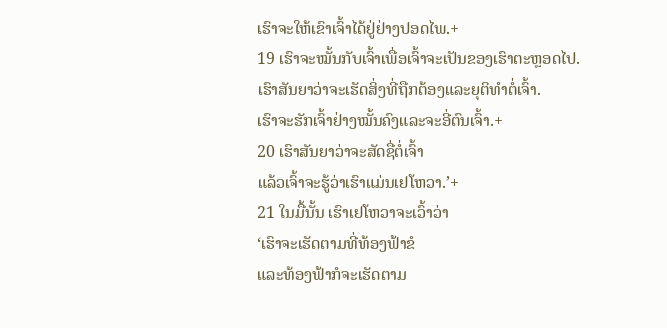ເຮົາຈະໃຫ້ເຂົາເຈົ້າໄດ້ຢູ່ຢ່າງປອດໄພ.+
19 ເຮົາຈະໝັ້ນກັບເຈົ້າເພື່ອເຈົ້າຈະເປັນຂອງເຮົາຕະຫຼອດໄປ.
ເຮົາສັນຍາວ່າຈະເຮັດສິ່ງທີ່ຖືກຕ້ອງແລະຍຸຕິທຳຕໍ່ເຈົ້າ.
ເຮົາຈະຮັກເຈົ້າຢ່າງໝັ້ນຄົງແລະຈະອີ່ຕົນເຈົ້າ.+
20 ເຮົາສັນຍາວ່າຈະສັດຊື່ຕໍ່ເຈົ້າ
ແລ້ວເຈົ້າຈະຮູ້ວ່າເຮົາແມ່ນເຢໂຫວາ.’+
21 ໃນມື້ນັ້ນ ເຮົາເຢໂຫວາຈະເວົ້າວ່າ
‘ເຮົາຈະເຮັດຕາມທີ່ທ້ອງຟ້າຂໍ
ແລະທ້ອງຟ້າກໍຈະເຮັດຕາມ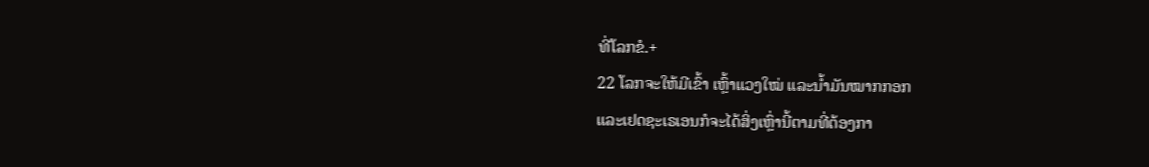ທີ່ໂລກຂໍ.+
22 ໂລກຈະໃຫ້ມີເຂົ້າ ເຫຼົ້າແວງໃໝ່ ແລະນ້ຳມັນໝາກກອກ
ແລະເຢດຊະເຣເອນກໍຈະໄດ້ສິ່ງເຫຼົ່ານີ້ຕາມທີ່ຕ້ອງກາ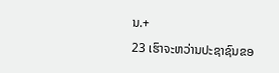ນ.+
23 ເຮົາຈະຫວ່ານປະຊາຊົນຂອ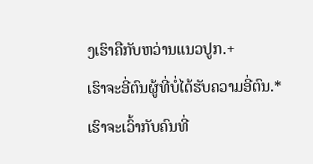ງເຮົາຄືກັບຫວ່ານແນວປູກ.+
ເຮົາຈະອີ່ຕົນຜູ້ທີ່ບໍ່ໄດ້ຮັບຄວາມອີ່ຕົນ.*
ເຮົາຈະເວົ້າກັບຄົນທີ່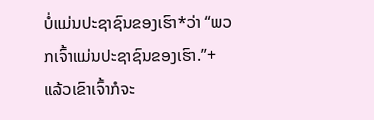ບໍ່ແມ່ນປະຊາຊົນຂອງເຮົາ*ວ່າ “ພວກເຈົ້າແມ່ນປະຊາຊົນຂອງເຮົາ.”+
ແລ້ວເຂົາເຈົ້າກໍຈະ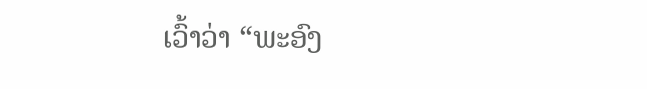ເວົ້າວ່າ “ພະອົງ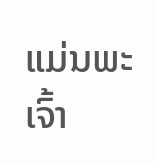ແມ່ນພະເຈົ້າ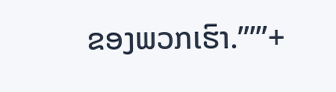ຂອງພວກເຮົາ.”’”+